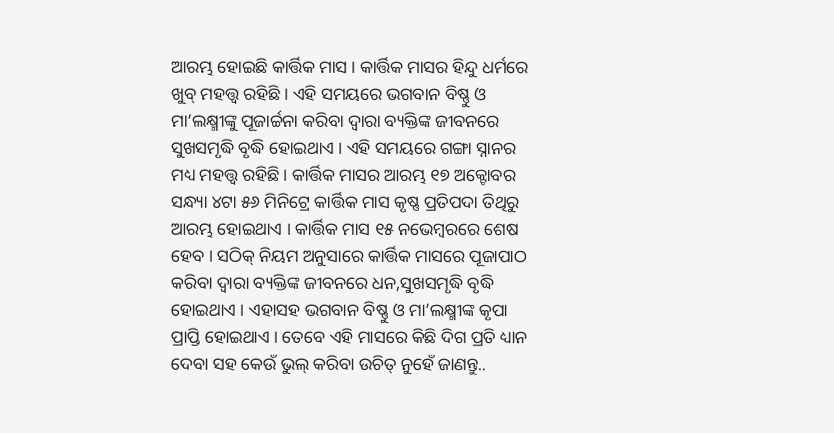ଆରମ୍ଭ ହୋଇଛି କାର୍ତ୍ତିକ ମାସ । କାର୍ତ୍ତିକ ମାସର ହିନ୍ଦୁ ଧର୍ମରେ ଖୁବ୍ ମହତ୍ତ୍ୱ ରହିଛି । ଏହି ସମୟରେ ଭଗବାନ ବିଷ୍ଣୁ ଓ ମା’ଲକ୍ଷ୍ମୀଙ୍କୁ ପୂଜାର୍ଚ୍ଚନା କରିବା ଦ୍ୱାରା ବ୍ୟକ୍ତିଙ୍କ ଜୀବନରେ ସୁଖସମୃଦ୍ଧି ବୃଦ୍ଧି ହୋଇଥାଏ । ଏହି ସମୟରେ ଗଙ୍ଗା ସ୍ନାନର ମଧ୍ୟ ମହତ୍ତ୍ୱ ରହିଛି । କାର୍ତ୍ତିକ ମାସର ଆରମ୍ଭ ୧୭ ଅକ୍ଟୋବର ସନ୍ଧ୍ୟା ୪ଟା ୫୬ ମିନିଟ୍ରେ କାର୍ତ୍ତିକ ମାସ କୃଷ୍ଣ ପ୍ରତିପଦା ତିଥିରୁ ଆରମ୍ଭ ହୋଇଥାଏ । କାର୍ତ୍ତିକ ମାସ ୧୫ ନଭେମ୍ବରରେ ଶେଷ ହେବ । ସଠିକ୍ ନିୟମ ଅନୁସାରେ କାର୍ତ୍ତିକ ମାସରେ ପୂଜାପାଠ କରିବା ଦ୍ୱାରା ବ୍ୟକ୍ତିଙ୍କ ଜୀବନରେ ଧନ,ସୁଖସମୃଦ୍ଧି ବୃଦ୍ଧି ହୋଇଥାଏ । ଏହାସହ ଭଗବାନ ବିଷ୍ଣୁ ଓ ମା’ଲକ୍ଷ୍ମୀଙ୍କ କୃପା ପ୍ରାପ୍ତି ହୋଇଥାଏ । ତେବେ ଏହି ମାସରେ କିଛି ଦିଗ ପ୍ରତି ଧ୍ୟାନ ଦେବା ସହ କେଉଁ ଭୁଲ୍ କରିବା ଉଚିତ୍ ନୁହେଁ ଜାଣନ୍ତୁ..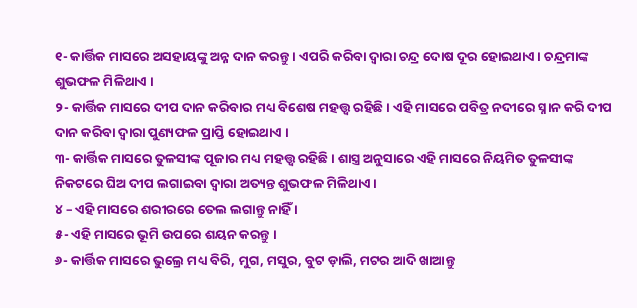୧- କାର୍ତ୍ତିକ ମାସରେ ଅସହାୟଙ୍କୁ ଅନ୍ନ ଦାନ କରନ୍ତୁ । ଏପରି କରିବା ଦ୍ୱାରା ଚନ୍ଦ୍ର ଦୋଷ ଦୂର ହୋଇଥାଏ । ଚନ୍ଦ୍ରମାଙ୍କ ଶୁଭଫଳ ମିଳିଥାଏ ।
୨- କାର୍ତ୍ତିକ ମାସରେ ଦୀପ ଦାନ କରିବାର ମଧ୍ୟ ବିଶେଷ ମହତ୍ତ୍ୱ ରହିଛି । ଏହି ମାସରେ ପବିତ୍ର ନଦୀରେ ସ୍ନାନ କରି ଦୀପ ଦାନ କରିବା ଦ୍ୱାରା ପୁଣ୍ୟଫଳ ପ୍ରାପ୍ତି ହୋଇଥାଏ ।
୩- କାର୍ତ୍ତିକ ମାସରେ ତୁଳସୀଙ୍କ ପୂଜାର ମଧ୍ୟ ମହତ୍ତ୍ୱ ରହିଛି । ଶାସ୍ତ୍ର ଅନୁସାରେ ଏହି ମାସରେ ନିୟମିତ ତୁଳସୀଙ୍କ ନିକଟରେ ଘିଅ ଦୀପ ଲଗାଇବା ଦ୍ୱାରା ଅତ୍ୟନ୍ତ ଶୁଭଫଳ ମିଳିଥାଏ ।
୪ – ଏହି ମାସରେ ଶରୀରରେ ତେଲ ଲଗାନ୍ତୁ ନାହିଁ ।
୫- ଏହି ମାସରେ ଭୂମି ଉପରେ ଶୟନ କରନ୍ତୁ ।
୬- କାର୍ତ୍ତିକ ମାସରେ ଭୁଲ୍ରେ ମଧ୍ୟ ବିରି, ମୁଗ, ମସୁର, ବୁଟ ଡ଼ାଲି, ମଟର ଆଦି ଖାଆନ୍ତୁ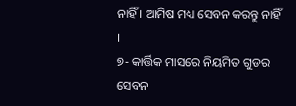ନାହିଁ । ଆମିଷ ମଧ୍ୟ ସେବନ କରନ୍ତୁ ନାହିଁ ।
୭- କାର୍ତ୍ତିକ ମାସରେ ନିୟମିତ ଗୁଡର ସେବନ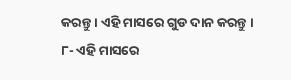କରନ୍ତୁ । ଏହି ମାସରେ ଗୁଡ ଦାନ କରନ୍ତୁ ।
୮- ଏହି ମାସରେ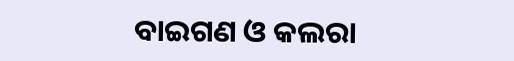ବାଇଗଣ ଓ କଲରା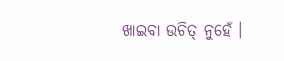ଖାଇବା ଉଚିତ୍ ନୁହେଁ ।